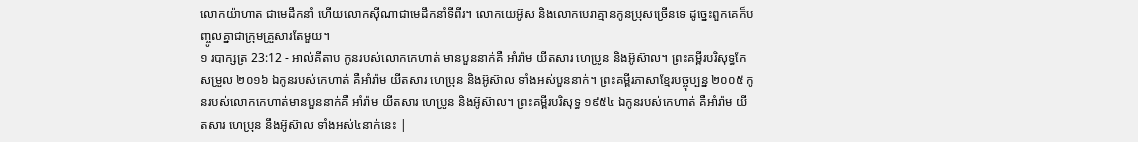លោកយ៉ាហាត ជាមេដឹកនាំ ហើយលោកស៊ីណាជាមេដឹកនាំទីពីរ។ លោកយេអ៊ូស និងលោកបេរាគ្មានកូនប្រុសច្រើនទេ ដូច្នេះពួកគេក៏បញ្ចូលគ្នាជាក្រុមគ្រួសារតែមួយ។
១ របាក្សត្រ 23:12 - អាល់គីតាប កូនរបស់លោកកេហាត់ មានបួននាក់គឺ អាំរ៉ាម យីតសារ ហេប្រូន និងអ៊ូស៊ាល។ ព្រះគម្ពីរបរិសុទ្ធកែសម្រួល ២០១៦ ឯកូនរបស់កេហាត់ គឺអាំរ៉ាម យីតសារ ហេប្រុន និងអ៊ូស៊ាល ទាំងអស់បួននាក់។ ព្រះគម្ពីរភាសាខ្មែរបច្ចុប្បន្ន ២០០៥ កូនរបស់លោកកេហាត់មានបួននាក់គឺ អាំរ៉ាម យីតសារ ហេប្រូន និងអ៊ូស៊ាល។ ព្រះគម្ពីរបរិសុទ្ធ ១៩៥៤ ឯកូនរបស់កេហាត់ គឺអាំរ៉ាម យីតសារ ហេប្រុន នឹងអ៊ូស៊ាល ទាំងអស់៤នាក់នេះ |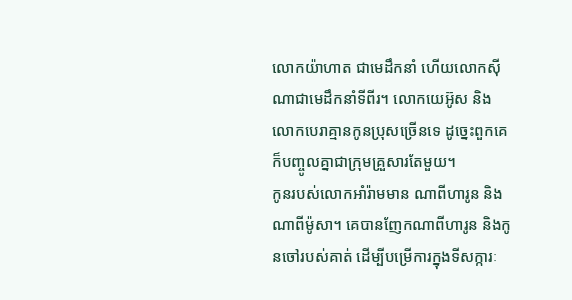លោកយ៉ាហាត ជាមេដឹកនាំ ហើយលោកស៊ីណាជាមេដឹកនាំទីពីរ។ លោកយេអ៊ូស និងលោកបេរាគ្មានកូនប្រុសច្រើនទេ ដូច្នេះពួកគេក៏បញ្ចូលគ្នាជាក្រុមគ្រួសារតែមួយ។
កូនរបស់លោកអាំរ៉ាមមាន ណាពីហារូន និងណាពីម៉ូសា។ គេបានញែកណាពីហារូន និងកូនចៅរបស់គាត់ ដើម្បីបម្រើការក្នុងទីសក្ការៈ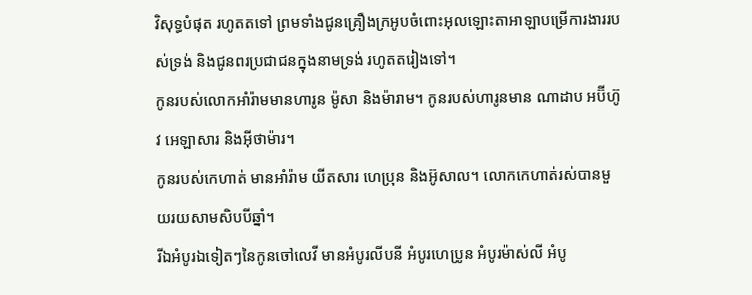វិសុទ្ធបំផុត រហូតតទៅ ព្រមទាំងជូនគ្រឿងក្រអូបចំពោះអុលឡោះតាអាឡាបម្រើការងាររបស់ទ្រង់ និងជូនពរប្រជាជនក្នុងនាមទ្រង់ រហូតតរៀងទៅ។
កូនរបស់លោកអាំរ៉ាមមានហារូន ម៉ូសា និងម៉ារាម។ កូនរបស់ហារូនមាន ណាដាប អប៊ីហ៊ូវ អេឡាសារ និងអ៊ីថាម៉ារ។
កូនរបស់កេហាត់ មានអាំរ៉ាម យីតសារ ហេប្រុន និងអ៊ូសាល។ លោកកេហាត់រស់បានមួយរយសាមសិបបីឆ្នាំ។
រីឯអំបូរឯទៀតៗនៃកូនចៅលេវី មានអំបូរលីបនី អំបូរហេប្រូន អំបូរម៉ាស់លី អំបូ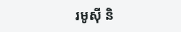រមូស៊ី និ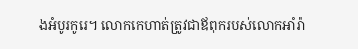ងអំបូរកូរេ។ លោកកេហាត់ត្រូវជាឪពុករបស់លោកអាំរ៉ា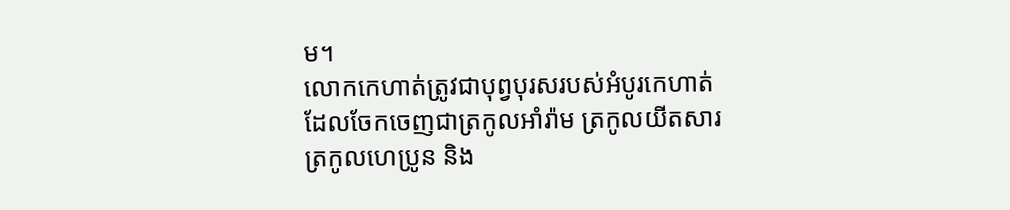ម។
លោកកេហាត់ត្រូវជាបុព្វបុរសរបស់អំបូរកេហាត់ ដែលចែកចេញជាត្រកូលអាំរ៉ាម ត្រកូលយីតសារ ត្រកូលហេប្រូន និង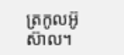ត្រកូលអ៊ូស៊ាល។